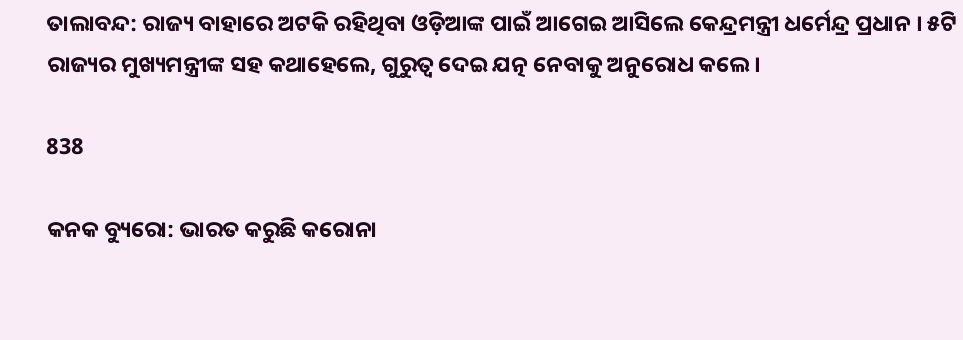ତାଲାବନ୍ଦ: ରାଜ୍ୟ ବାହାରେ ଅଟକି ରହିଥିବା ଓଡ଼ିଆଙ୍କ ପାଇଁ ଆଗେଇ ଆସିଲେ କେନ୍ଦ୍ରମନ୍ତ୍ରୀ ଧର୍ମେନ୍ଦ୍ର ପ୍ରଧାନ । ୫ଟି ରାଜ୍ୟର ମୁଖ୍ୟମନ୍ତ୍ରୀଙ୍କ ସହ କଥାହେଲେ, ଗୁରୁତ୍ୱ ଦେଇ ଯତ୍ନ ନେବାକୁ ଅନୁରୋଧ କଲେ ।

838

କନକ ବ୍ୟୁରୋ: ଭାରତ କରୁଛି କରୋନା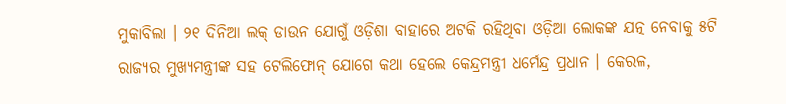ମୁକାବିଲା । ୨୧ ଦିନିଆ ଲକ୍ ଡାଉନ ଯୋଗୁଁ ଓଡ଼ିଶା ବାହାରେ ଅଟକି ରହିଥିବା ଓଡ଼ିଆ ଲୋକଙ୍କ ଯତ୍ନ ନେବାକୁ ୫ଟି ରାଜ୍ୟର ମୁଖ୍ୟମନ୍ତ୍ରୀଙ୍କ ସହ ଟେଲିଫୋନ୍ ଯୋଗେ କଥା ହେଲେ କେନ୍ଦ୍ରମନ୍ତ୍ରୀ ଧର୍ମେନ୍ଦ୍ର ପ୍ରଧାନ । କେରଳ,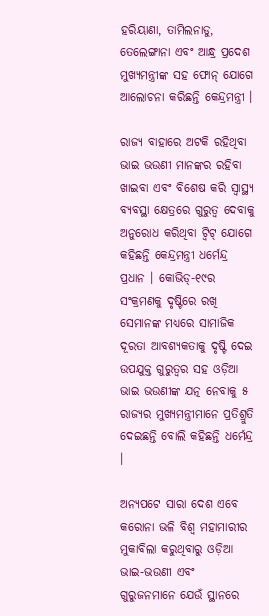ହରିୟାଣା, ତାମିଲନାଡୁ, ତେଲେଙ୍ଗାନା ଏବଂ ଆନ୍ଧ୍ର ପ୍ରଦେଶ ମୁଖ୍ୟମନ୍ତ୍ରୀଙ୍କ ସହ ଫୋନ୍ ଯୋଗେ ଆଲୋଚନା କରିଛନ୍ତି କେନ୍ଦ୍ରମନ୍ତ୍ରୀ ।

ରାଜ୍ୟ ବାହାରେ ଅଟକି ରହିଥିବା ଭାଇ ଭଉଣୀ ମାନଙ୍କର ରହିବା ଖାଇବା ଏବଂ ବିଶେଷ କରି ସ୍ୱାସ୍ଥ୍ୟ ବ୍ୟବସ୍ଥା କ୍ଷେତ୍ରରେ ଗୁରୁତ୍ୱ ଦେବାକୁ ଅନୁରୋଧ କରିଥିବା ଟ୍ୱିଟ୍ ଯୋଗେ କହିଛନ୍ତି କେନ୍ଦ୍ରମନ୍ତ୍ରୀ ଧର୍ମେନ୍ଦ୍ର ପ୍ରଧାନ । କୋଭିଡ୍-୧୯ର ସଂକ୍ରମଣକୁ ଦୃଷ୍ଟିରେ ରଖି ସେମାନଙ୍କ ମଧ୍ୟରେ ସାମାଜିକ ଦୂରତା ଆବଶ୍ୟକତାକୁ ଦୃଷ୍ଟି ଦେଇ ଉପଯୁକ୍ତ ଗୁରୁତ୍ୱର ସହ ଓଡ଼ିଆ ଭାଇ ଭଉଣୀଙ୍କ ଯତ୍ନ ନେବାକୁ ୫ ରାଜ୍ୟର ମୁଖ୍ୟମନ୍ତ୍ରୀମାନେ ପ୍ରତିଶ୍ରୁତି ଦେଇଛନ୍ତି ବୋଲି କହିଛନ୍ତି ଧର୍ମେନ୍ଦ୍ର ।

ଅନ୍ୟପଟେ ସାରା ଦେଶ ଏବେ କରୋନା ଭଳି ବିଶ୍ୱ ମହାମାରୀର ମୁକାବିଲା କରୁଥିବାରୁ ଓଡ଼ିଆ ଭାଇ-ଭଉଣୀ ଏବଂ ଗୁରୁଜନମାନେ ଯେଉଁ ସ୍ଥାନରେ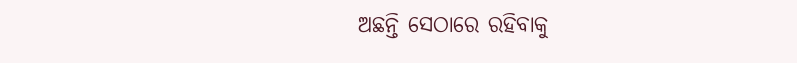ଅଛନ୍ତି ସେଠାରେ ରହିବାକୁ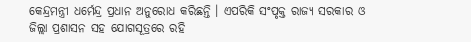କେନ୍ଦ୍ରମନ୍ତ୍ରୀ ଧର୍ମେନ୍ଦ୍ର ପ୍ରଧାନ ଅନୁରୋଧ କରିଛନ୍ତି । ଏପରିକି ସଂପୃକ୍ତ ରାଜ୍ୟ ସରକାର ଓ ଜିଲ୍ଲା ପ୍ରଶାସନ ସହ ଯୋଗସୂତ୍ରରେ ରହି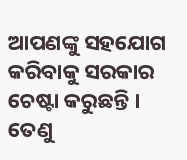ଆପଣଙ୍କୁ ସହଯୋଗ କରିବାକୁ ସରକାର ଚେଷ୍ଟା କରୁଛନ୍ତି । ତେଣୁ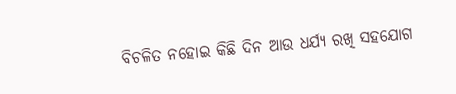ବିଚଳିତ ନହୋଇ କିଛି ଦିନ ଆଉ ଧର୍ଯ୍ୟ ରଖି ସହଯୋଗ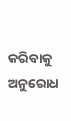କରିବାକୁ ଅନୁରୋଧ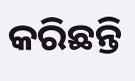କରିଛନ୍ତି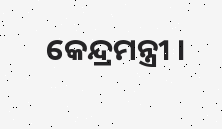କେନ୍ଦ୍ରମନ୍ତ୍ରୀ ।